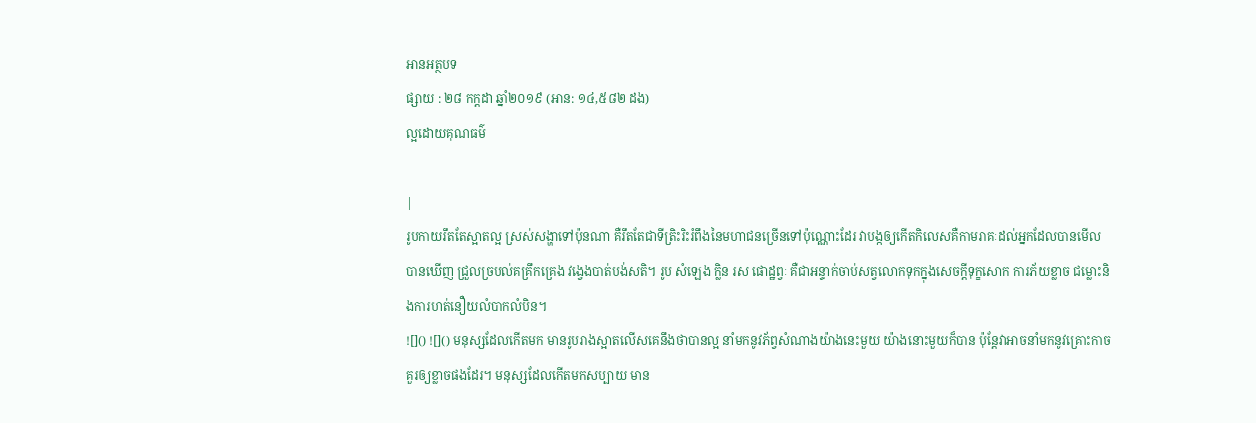អានអត្ថបទ
ផ្សាយ : ២៨ កក្តដា ឆ្នាំ២០១៩ (អាន: ១៤,៥៨២ ដង)
ល្អដោយគុណធម៌

|
រូបកាយរឹតតែស្អាតល្អ ស្រស់សង្ហាទៅប៉ុនណា គឺរឹតតែជាទីត្រិះរិះរំពឹងនៃមហាជនច្រើនទៅប៉ុណ្ណោះដែរ វាបង្កឲ្យកើតកិលេសគឺកាមរាគៈដល់អ្នកដែលបានមើល បានឃើញ ជ្រួលច្របល់គគ្រឹកគ្រេង វង្វេងបាត់បង់សតិ។ រូប សំឡេង ក្លិន រស ផោដ្ឋព្វៈ គឺជាអន្ទាក់ចាប់សត្វលោកទុកក្នុងសេចក្ដីទុក្ខសោក ការភ័យខ្លាច ជម្លោះនិងការហត់នឿយលំបាកលំបិន។
![]() ![]() មនុស្សដែលកើតមក មានរូបរាងស្អាតលើសគេនឹងថាបានល្អ នាំមកនូវភ័ព្វសំណាងយ៉ាងនេះមួយ យ៉ាងនោះមួយក៏បាន ប៉ុន្តែវាអាចនាំមកនូវគ្រោះកាច គួរឲ្យខ្លាចផងដែរ។ មនុស្សដែលកើតមកសប្បាយ មាន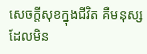សេចក្ដីសុខក្នុងជីវិត គឺមនុស្សដែលមិន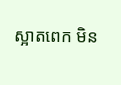ស្អាតពេក មិន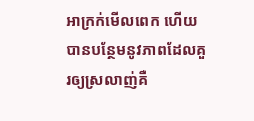អាក្រក់មើលពេក ហើយបានបន្ថែមនូវភាពដែលគួរឲ្យស្រលាញ់គឺ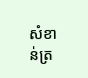សំខាន់ត្រ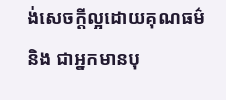ង់សេចក្ដីល្អដោយគុណធម៌ និង ជាអ្នកមានបុ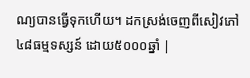ណ្យបានធ្វើទុកហើយ។ ដកស្រង់ចេញពីសៀវភៅ ៤៨ធម្មទស្សន៍ ដោយ៥០០០ឆ្នាំ |